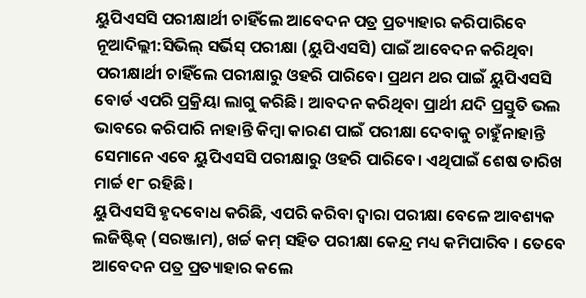ୟୁପିଏସସି ପରୀକ୍ଷାର୍ଥୀ ଚାହିଁଲେ ଆବେଦନ ପତ୍ର ପ୍ରତ୍ୟାହାର କରିପାରିବେ
ନୂଆଦିଲ୍ଲୀ:ସିଭିଲ୍ ସର୍ଭିସ୍ ପରୀକ୍ଷା (ୟୁପିଏସସି) ପାଇଁ ଆବେଦନ କରିଥିବା ପରୀକ୍ଷାର୍ଥୀ ଚାହିଁଲେ ପରୀକ୍ଷାରୁ ଓହରି ପାରିବେ। ପ୍ରଥମ ଥର ପାଇଁ ୟୁପିଏସସି ବୋର୍ଡ ଏପରି ପ୍ରକ୍ରିୟା ଲାଗୁ କରିଛି। ଆବଦନ କରିଥିବା ପ୍ରାର୍ଥୀ ଯଦି ପ୍ରସ୍ତୁତି ଭଲ ଭାବରେ କରିପାରି ନାହାନ୍ତି କିମ୍ବା କାରଣ ପାଇଁ ପରୀକ୍ଷା ଦେବାକୁ ଚାହୁଁନାହାନ୍ତି ସେମାନେ ଏବେ ୟୁପିଏସସି ପରୀକ୍ଷାରୁ ଓହରି ପାରିବେ। ଏଥିପାଇଁ ଶେଷ ତାରିଖ ମାର୍ଚ୍ଚ ୧୮ ରହିଛି।
ୟୁପିଏସସି ହୃଦବୋଧ କରିଛି, ଏପରି କରିବା ଦ୍ୱାରା ପରୀକ୍ଷା ବେଳେ ଆବଶ୍ୟକ ଲଜିଷ୍ଟିକ୍ (ସରଞ୍ଜାମ), ଖର୍ଚ୍ଚ କମ୍ ସହିତ ପରୀକ୍ଷା କେନ୍ଦ୍ର ମଧ୍ୟ କମିପାରିବ । ତେବେ ଆବେଦନ ପତ୍ର ପ୍ରତ୍ୟାହାର କଲେ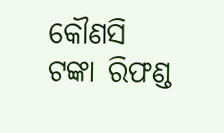କୌଣସି ଟଙ୍କା ରିଫଣ୍ଡ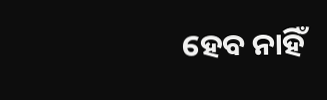ହେବ ନାହିଁ